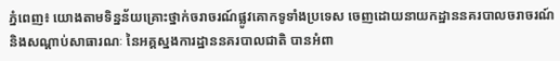ភ្នំពេញ៖ យោងតាមទិន្នន័យគ្រោះថ្នាក់ចរាចរណ៍ផ្លូវគោកទូទាំងប្រទេស ចេញដោយនាយកដ្ឋាននគរបាលចរាចរណ៍ និងសណ្តាប់សាធារណៈ នៃអគ្គស្នងការដ្ឋាននគរបាលជាតិ បានអំពា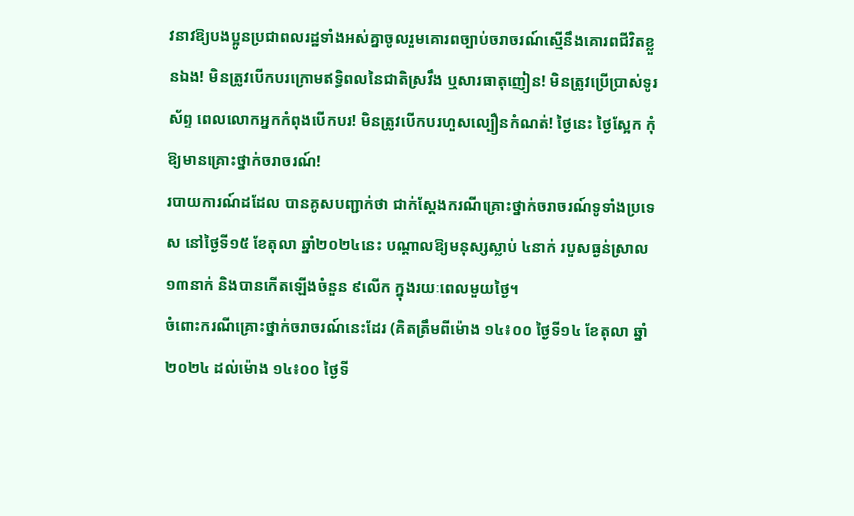វនាវឱ្យបងប្អូនប្រជាពលរដ្ឋទាំងអស់គ្នាចូលរួមគោរពច្បាប់ចរាចរណ៍ស្មើនឹងគោរពជីវិតខ្លួនឯង! មិនត្រូវបើកបរក្រោមឥទ្ធិពលនៃជាតិស្រវឹង ឬសារធាតុញៀន! មិនត្រូវប្រើប្រាស់ទូរស័ព្ទ ពេលលោកអ្នកកំពុងបើកបរ! មិនត្រូវបើកបរហួសល្បឿនកំណត់! ថ្ងៃនេះ ថ្ងៃស្អែក កុំឱ្យមានគ្រោះថ្នាក់ចរាចរណ៍!
របាយការណ៍ដដែល បានគូសបញ្ជាក់ថា ជាក់ស្ដែងករណីគ្រោះថ្នាក់ចរាចរណ៍ទូទាំងប្រទេស នៅថ្ងៃទី១៥ ខែតុលា ឆ្នាំ២០២៤នេះ បណ្តាលឱ្យមនុស្សស្លាប់ ៤នាក់ របួសធ្ងន់ស្រាល ១៣នាក់ និងបានកើតឡើងចំនួន ៩លើក ក្នុងរយៈពេលមួយថ្ងៃ។
ចំពោះករណីគ្រោះថ្នាក់ចរាចរណ៍នេះដែរ (គិតត្រឹមពីម៉ោង ១៤៖០០ ថ្ងៃទី១៤ ខែតុលា ឆ្នាំ២០២៤ ដល់ម៉ោង ១៤៖០០ ថ្ងៃទី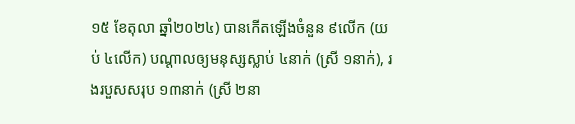១៥ ខែតុលា ឆ្នាំ២០២៤) បានកើតឡើងចំនួន ៩លើក (យប់ ៤លើក) បណ្តាលឲ្យមនុស្សស្លាប់ ៤នាក់ (ស្រី ១នាក់), រងរបួសសរុប ១៣នាក់ (ស្រី ២នា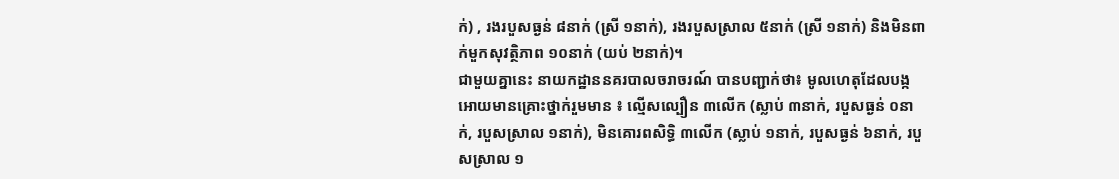ក់) , រងរបួសធ្ងន់ ៨នាក់ (ស្រី ១នាក់), រងរបួសស្រាល ៥នាក់ (ស្រី ១នាក់) និងមិនពាក់មួកសុវត្ថិភាព ១០នាក់ (យប់ ២នាក់)។
ជាមួយគ្នានេះ នាយកដ្ឋាននគរបាលចរាចរណ៍ បានបញ្ជាក់ថា៖ មូលហេតុដែលបង្កអោយមានគ្រោះថ្នាក់រួមមាន ៖ ល្មើសល្បឿន ៣លើក (ស្លាប់ ៣នាក់, របួសធ្ងន់ ០នាក់, របួសស្រាល ១នាក់), មិនគោរពសិទិ្ធ ៣លើក (ស្លាប់ ១នាក់, របួសធ្ងន់ ៦នាក់, របួសស្រាល ១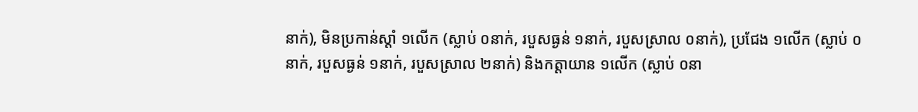នាក់), មិនប្រកាន់ស្តាំ ១លើក (ស្លាប់ ០នាក់, របួសធ្ងន់ ១នាក់, របួសស្រាល ០នាក់), ប្រជែង ១លើក (ស្លាប់ ០នាក់, របួសធ្ងន់ ១នាក់, របួសស្រាល ២នាក់) និងកត្តាយាន ១លើក (ស្លាប់ ០នា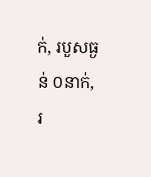ក់, របួសធ្ងន់ ០នាក់, រ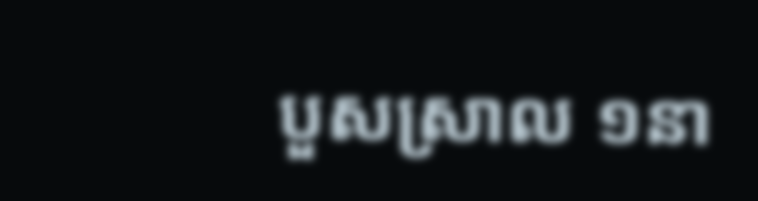បួសស្រាល ១នា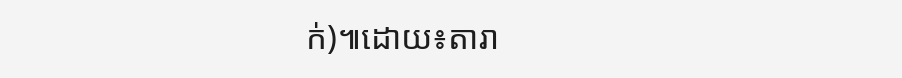ក់)៕ដោយ៖តារា